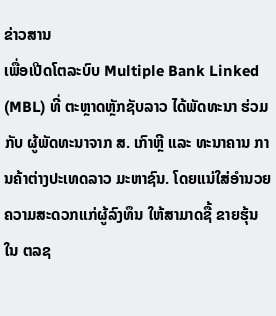ຂ່າວສານ
ເພື່ອເປີດໂຕລະບົບ Multiple Bank Linked (MBL) ທີ່ ຕະຫຼາດຫຼັກຊັບລາວ ໄດ້ພັດທະນາ ຮ່ວມກັບ ຜູ້ພັດທະນາຈາກ ສ. ເກົາຫຼີ ແລະ ທະນາຄານ ການຄ້າຕ່າງປະເທດລາວ ມະຫາຊົນ. ໂດຍແນ່ໃສ່ອໍານວຍຄວາມສະດວກແກ່ຜູ້ລົງທຶນ ໃຫ້ສາມາດຊື້ ຂາຍຮຸ້ນ ໃນ ຕລຊ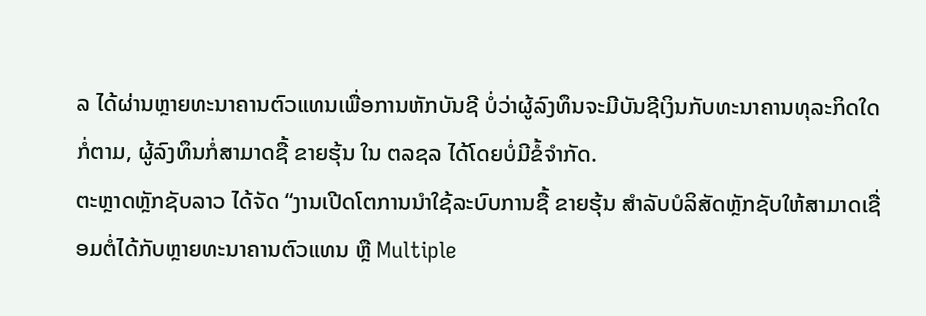ລ ໄດ້ຜ່ານຫຼາຍທະນາຄານຕົວແທນເພື່ອການຫັກບັນຊີ ບໍ່ວ່າຜູ້ລົງທຶນຈະມີບັນຊີເງິນກັບທະນາຄານທຸລະກິດໃດກໍ່ຕາມ, ຜູ້ລົງທຶນກໍ່ສາມາດຊື້ ຂາຍຮຸ້ນ ໃນ ຕລຊລ ໄດ້ໂດຍບໍ່ມີຂໍ້ຈຳກັດ.
ຕະຫຼາດຫຼັກຊັບລາວ ໄດ້ຈັດ “ງານເປີດໂຕການນຳໃຊ້ລະບົບການຊື້ ຂາຍຮຸ້ນ ສໍາລັບບໍລິສັດຫຼັກຊັບໃຫ້ສາມາດເຊື່ອມຕໍ່ໄດ້ກັບຫຼາຍທະນາຄານຕົວແທນ ຫຼື Multiple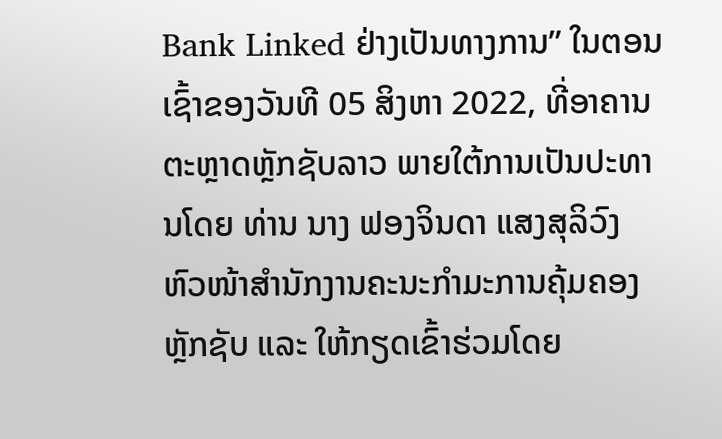Bank Linked ຢ່າງເປັນທາງການ” ໃນຕອນເຊົ້າຂອງວັນທີ 05 ສິງຫາ 2022, ທີ່ອາຄານຕະຫຼາດຫຼັກຊັບລາວ ພາຍໃຕ້ການເປັນປະທານໂດຍ ທ່ານ ນາງ ຟອງຈິນດາ ແສງສຸລິວົງ ຫົວໜ້າສໍານັກງານຄະນະກໍາມະການຄຸ້ມຄອງຫຼັກຊັບ ແລະ ໃຫ້ກຽດເຂົ້າຮ່ວມໂດຍ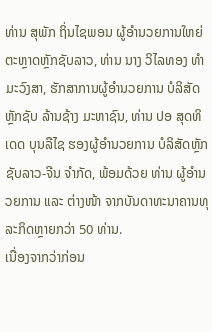ທ່ານ ສຸພັກ ຖິ່ນໄຊພອນ ຜູ້ອໍານວຍການໃຫຍ່ ຕະຫຼາດຫຼັກຊັບລາວ, ທ່ານ ນາງ ວິໄລທອງ ທຳມະວົງສາ, ຮັກສາການຜູ້ອຳນວຍການ ບໍລິສັດ ຫຼັກຊັບ ລ້ານຊ້າງ ມະຫາຊົນ, ທ່ານ ປອ ສຸດທິເດດ ບຸນລືໄຊ ຮອງຜູ້ອໍານວຍການ ບໍລິສັດຫຼັກຊັບລາວ-ຈີນ ຈໍາກັດ, ພ້ອມດ້ວຍ ທ່ານ ຜູ້ອໍານວຍການ ແລະ ຕ່າງໜ້າ ຈາກບັນດາທະນາຄານທຸລະກິດຫຼາຍກວ່າ 50 ທ່ານ.
ເນື່ອງຈາກວ່າກ່ອນ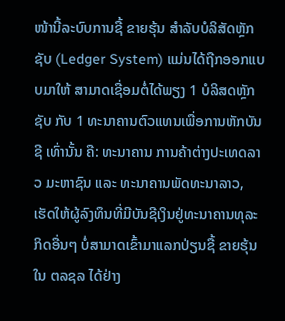ໜ້ານີ້ລະບົບການຊື້ ຂາຍຮຸ້ນ ສໍາລັບບໍລິສັດຫຼັກຊັບ (Ledger System) ແມ່ນໄດ້ຖືກອອກແບບມາໃຫ້ ສາມາດເຊື່ອມຕໍ່ໄດ້ພຽງ 1 ບໍລິສດຫຼັກຊັບ ກັບ 1 ທະນາຄານຕົວແທນເພື່ອການຫັກບັນຊີ ເທົ່ານັ້ນ ຄື: ທະນາຄານ ການຄ້າຕ່າງປະເທດລາວ ມະຫາຊົນ ແລະ ທະນາຄານພັດທະນາລາວ, ເຮັດໃຫ້ຜູ້ລົງທຶນທີ່ມີບັນຊີເງິນຢູ່ທະນາຄານທຸລະກິດອື່ນໆ ບໍ່ສາມາດເຂົ້າມາແລກປ່ຽນຊື້ ຂາຍຮຸ້ນ ໃນ ຕລຊລ ໄດ້ຢ່າງ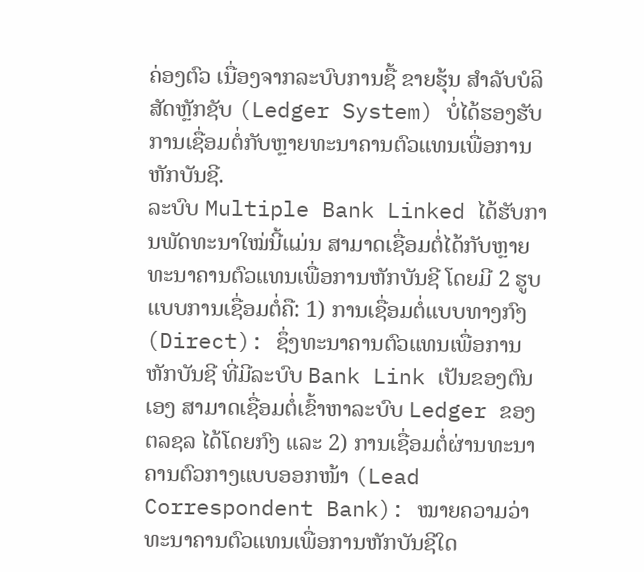ຄ່ອງຕົວ ເນື່ອງຈາກລະບົບການຊື້ ຂາຍຮຸ້ນ ສໍາລັບບໍລິສັດຫຼັກຊັບ (Ledger System) ບໍ່ໄດ້ຮອງຮັບການເຊື່ອມຕໍ່ກັບຫຼາຍທະນາຄານຕົວແທນເພື່ອການຫັກບັນຊີ.
ລະບົບ Multiple Bank Linked ໄດ້ຮັບການພັດທະນາໃໝ່ນີ້ແມ່ນ ສາມາດເຊື່ອມຕໍ່ໄດ້ກັບຫຼາຍທະນາຄານຕົວແທນເພື່ອການຫັກບັນຊີ ໂດຍມີ 2 ຮູບແບບການເຊື່ອມຕໍ່ຄື: 1) ການເຊື່ອມຕໍ່ແບບທາງກົງ (Direct): ຊຶ່ງທະນາຄານຕົວແທນເພື່ອການຫັກບັນຊີ ທີ່ມີລະບົບ Bank Link ເປັນຂອງຕົນເອງ ສາມາດເຊື່ອມຕໍ່ເຂົ້າຫາລະບົບ Ledger ຂອງ ຕລຊລ ໄດ້ໂດຍກົງ ແລະ 2) ການເຊື່ອມຕໍ່ຜ່ານທະນາຄານຕົວກາງແບບອອກໜ້າ (Lead Correspondent Bank): ໝາຍຄວາມວ່າທະນາຄານຕົວແທນເພື່ອການຫັກບັນຊີໃດ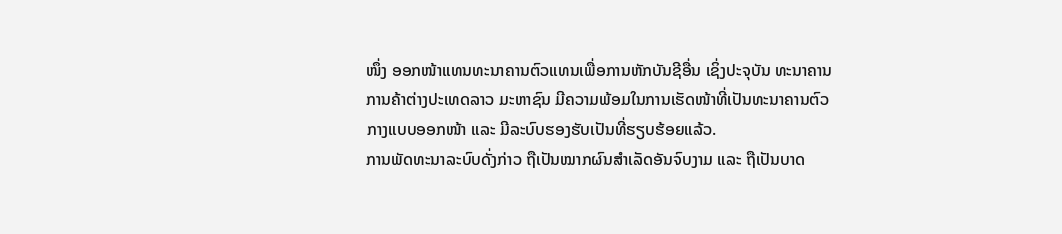ໜຶ່ງ ອອກໜ້າແທນທະນາຄານຕົວແທນເພື່ອການຫັກບັນຊີອື່ນ ເຊິ່ງປະຈຸບັນ ທະນາຄານ ການຄ້າຕ່າງປະເທດລາວ ມະຫາຊົນ ມີຄວາມພ້ອມໃນການເຮັດໜ້າທີ່ເປັນທະນາຄານຕົວກາງແບບອອກໜ້າ ແລະ ມີລະບົບຮອງຮັບເປັນທີ່ຮຽບຮ້ອຍແລ້ວ.
ການພັດທະນາລະບົບດັ່ງກ່າວ ຖືເປັນໝາກຜົນສໍາເລັດອັນຈົບງາມ ແລະ ຖືເປັນບາດ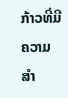ກ້າວທີ່ມີຄວາມສໍາ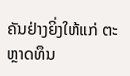ຄັນຢ່າງຍິ່ງໃຫ້ແກ່ ຕະຫຼາດທຶນ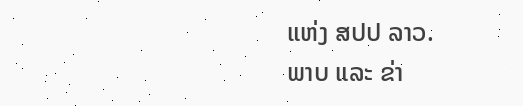ແຫ່ງ ສປປ ລາວ.
ພາບ ແລະ ຂ່າ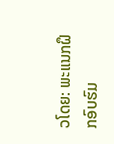ວໂດຍ: ພະແນກຝຶກອົບຮົມ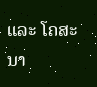ແລະ ໂຄສະນາ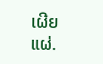ເຜີຍແຜ່.